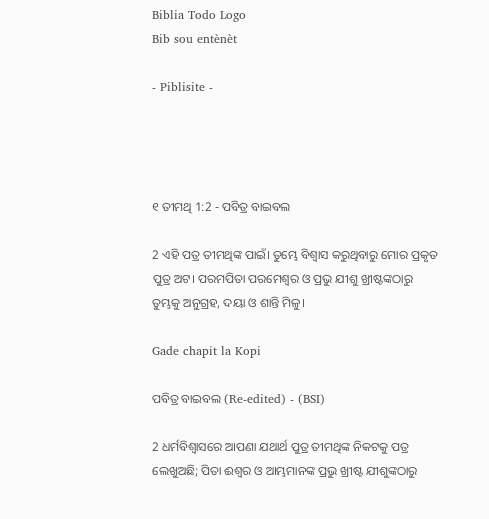Biblia Todo Logo
Bib sou entènèt

- Piblisite -




୧ ତୀମଥି 1:2 - ପବିତ୍ର ବାଇବଲ

2 ଏହି ପତ୍ର ତୀମଥିଙ୍କ ପାଇଁ। ତୁମ୍ଭେ ବିଶ୍ୱାସ କରୁଥିବାରୁ ମୋର ପ୍ରକୃତ ପୁତ୍ର ଅଟ। ପରମପିତା ପରମେଶ୍ୱର ଓ ପ୍ରଭୁ ଯୀଶୁ ଖ୍ରୀଷ୍ଟଙ୍କଠାରୁ ତୁମ୍ଭକୁ ଅନୁଗ୍ରହ, ଦୟା ଓ ଶାନ୍ତି ମିଳୁ।

Gade chapit la Kopi

ପବିତ୍ର ବାଇବଲ (Re-edited) - (BSI)

2 ଧର୍ମବିଶ୍ଵାସରେ ଆପଣା ଯଥାର୍ଥ ପୁତ୍ର ତୀମଥିଙ୍କ ନିକଟକୁ ପତ୍ର ଲେଖୁଅଛି; ପିତା ଈଶ୍ଵର ଓ ଆମ୍ଭମାନଙ୍କ ପ୍ରଭୁ ଖ୍ରୀଷ୍ଟ ଯୀଶୁଙ୍କଠାରୁ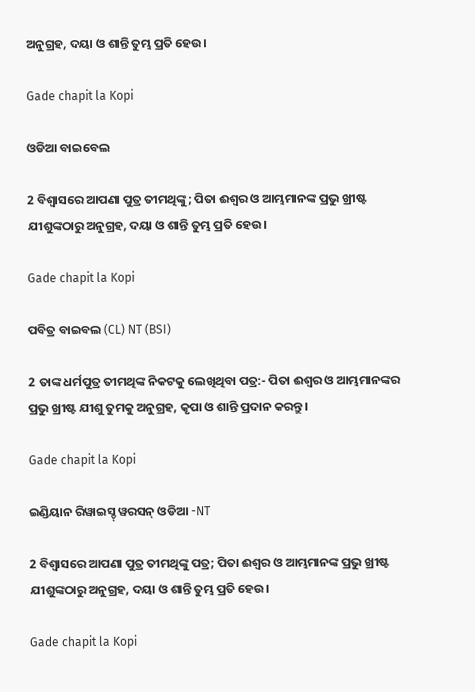ଅନୁଗ୍ରହ, ଦୟା ଓ ଶାନ୍ତି ତୁମ୍ଭ ପ୍ରତି ହେଉ।

Gade chapit la Kopi

ଓଡିଆ ବାଇବେଲ

2 ବିଶ୍ୱାସରେ ଆପଣା ପୁତ୍ର ତୀମଥିଙ୍କୁ; ପିତା ଈଶ୍ୱର ଓ ଆମ୍ଭମାନଙ୍କ ପ୍ରଭୁ ଖ୍ରୀଷ୍ଟ ଯୀଶୁଙ୍କଠାରୁ ଅନୁଗ୍ରହ, ଦୟା ଓ ଶାନ୍ତି ତୁମ୍ଭ ପ୍ରତି ହେଉ ।

Gade chapit la Kopi

ପବିତ୍ର ବାଇବଲ (CL) NT (BSI)

2 ତାଙ୍କ ଧର୍ମପୁତ୍ର ତୀମଥିଙ୍କ ନିକଟକୁ ଲେଖିଥିବା ପତ୍ର:- ପିତା ଈଶ୍ୱର ଓ ଆମ୍ଭମାନଙ୍କର ପ୍ରଭୁ ଖ୍ରୀଷ୍ଟ ଯୀଶୁ ତୁମକୁ ଅନୁଗ୍ରହ, କୃପା ଓ ଶାନ୍ତି ପ୍ରଦାନ କରନ୍ତୁ।

Gade chapit la Kopi

ଇଣ୍ଡିୟାନ ରିୱାଇସ୍ଡ୍ ୱରସନ୍ ଓଡିଆ -NT

2 ବିଶ୍ୱାସରେ ଆପଣା ପୁତ୍ର ତୀମଥିଙ୍କୁ ପତ୍ର; ପିତା ଈଶ୍ବର ଓ ଆମ୍ଭମାନଙ୍କ ପ୍ରଭୁ ଖ୍ରୀଷ୍ଟ ଯୀଶୁଙ୍କଠାରୁ ଅନୁଗ୍ରହ, ଦୟା ଓ ଶାନ୍ତି ତୁମ୍ଭ ପ୍ରତି ହେଉ।

Gade chapit la Kopi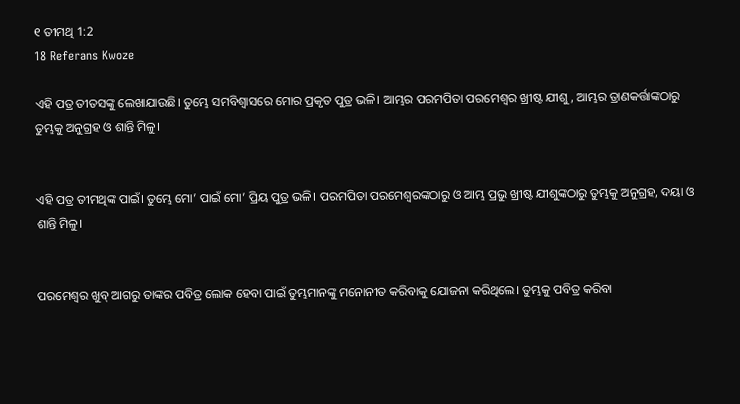୧ ତୀମଥି 1:2
18 Referans Kwoze

ଏହି ପତ୍ର ତୀତସଙ୍କୁ ଲେଖାଯାଉଛି। ତୁମ୍ଭେ ସମବିଶ୍ୱାସରେ ମୋର ପ୍ରକୃତ ପୁତ୍ର ଭଳି। ଆମ୍ଭର ପରମପିତା ପରମେଶ୍ୱର ଖ୍ରୀଷ୍ଟ ଯୀଶୁ, ଆମ୍ଭର ତ୍ରାଣକର୍ତ୍ତାଙ୍କଠାରୁ ତୁମ୍ଭକୁ ଅନୁଗ୍ରହ ଓ ଶାନ୍ତି ମିଳୁ।


ଏହି ପତ୍ର ତୀମଥିଙ୍କ ପାଇଁ। ତୁମ୍ଭେ ମୋ’ ପାଇଁ ମୋ’ ପ୍ରିୟ ପୁତ୍ର ଭଳି। ପରମପିତା ପରମେଶ୍ୱରଙ୍କଠାରୁ ଓ ଆମ୍ଭ ପ୍ରଭୁ ଖ୍ରୀଷ୍ଟ ଯୀଶୁଙ୍କଠାରୁ ତୁମ୍ଭକୁ ଅନୁଗ୍ରହ, ଦୟା ଓ ଶାନ୍ତି ମିଳୁ।


ପରମେଶ୍ୱର ଖୁବ୍ ଆଗରୁ ତାଙ୍କର ପବିତ୍ର ଲୋକ ହେବା ପାଇଁ ତୁମ୍ଭମାନଙ୍କୁ ମନୋନୀତ କରିବାକୁ ଯୋଜନା କରିଥିଲେ। ତୁମ୍ଭକୁ ପବିତ୍ର କରିବା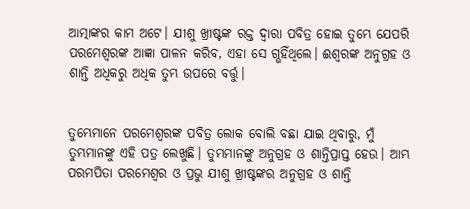ଆତ୍ମାଙ୍କର କାମ ଅଟେ। ଯୀଶୁ ଖ୍ରୀଷ୍ଟଙ୍କ ରକ୍ତ ଦ୍ୱାରା ପବିତ୍ର ହୋଇ ତୁମ୍ଭେ ଯେପରି ପରମେଶ୍ୱରଙ୍କ ଆଜ୍ଞା ପାଳନ କରିବ, ଏହା ସେ ଗ୍ଭହିଁଥିଲେ। ଈଶ୍ୱରଙ୍କ ଅନୁଗ୍ରହ ଓ ଶାନ୍ତି ଅଧିକରୁ ଅଧିକ ତୁମ୍ଭ ଉପରେ ବର୍ତ୍ତୁ।


ତୁମ୍ଭେମାନେ ପରମେଶ୍ୱରଙ୍କ ପବିତ୍ର ଲୋକ ବୋଲି ବଛା ଯାଇ ଥିବାରୁ, ମୁଁ ତୁମ୍ଭମାନଙ୍କୁ ଏହି ପତ୍ର ଲେଖୁଛି। ତୁମ୍ଭମାନଙ୍କୁ ଅନୁଗ୍ରହ ଓ ଶାନ୍ତିପ୍ରାପ୍ତ ହେଉ। ଆମ୍ଭ ପରମପିତା ପରମେଶ୍ୱର ଓ ପ୍ରଭୁ ଯୀଶୁ ଖ୍ରୀଷ୍ଟଙ୍କର ଅନୁଗ୍ରହ ଓ ଶାନ୍ତି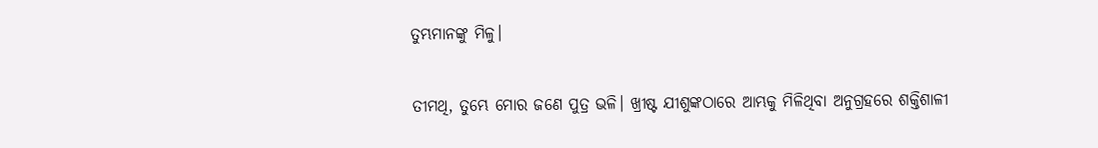ତୁମ୍ଭମାନଙ୍କୁ ମିଳୁ।


ତୀମଥି, ତୁମ୍ଭେ ମୋର ଜଣେ ପୁତ୍ର ଭଳି। ଖ୍ରୀଷ୍ଟ ଯୀଶୁଙ୍କଠାରେ ଆମ୍ଭକୁ ମିଳିଥିବା ଅନୁଗ୍ରହରେ ଶକ୍ତିଶାଳୀ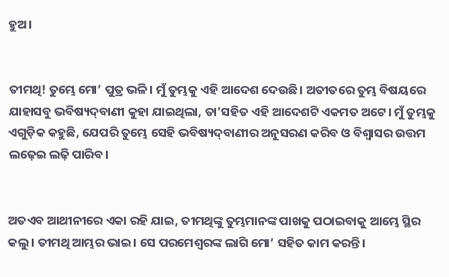ହୁଅ।


ତୀମଥି! ତୁମ୍ଭେ ମୋ’ ପୁତ୍ର ଭଳି। ମୁଁ ତୁମ୍ଭକୁ ଏହି ଆଦେଶ ଦେଉଛି। ଅତୀତରେ ତୁମ୍ଭ ବିଷୟରେ ଯାହାସବୁ ଭବିଷ୍ୟ‌‌ଦ୍‌‌‌‌ବାଣୀ କୁହା ଯାଇଥିଲା, ତା'ସହିତ ଏହି ଆଦେଶଟି ଏକମତ ଅଟେ। ମୁଁ ତୁମ୍ଭକୁ ଏଗୁଡ଼ିକ କହୁଛି, ଯେପରି ତୁମ୍ଭେ ସେହି ଭବିଷ୍ୟ‌‌ଦ୍‌‌‌‌ବାଣୀର ଅନୁସରଣ କରିବ ଓ ବିଶ୍ୱାସର ଉତ୍ତମ ଲଢ଼େଇ ଲଢ଼ି ପାରିବ।


ଅତଏବ ଆଥୀନୀରେ ଏକା ରହି ଯାଇ, ତୀମଥିଙ୍କୁ ତୁମ୍ଭମାନଙ୍କ ପାଖକୁ ପଠାଇବାକୁ ଆମ୍ଭେ ସ୍ଥିର କଲୁ। ତୀମଥି ଆମ୍ଭର ଭାଇ। ସେ ପରମେଶ୍ୱରଙ୍କ ଲାଗି ମୋ’ ସହିତ କାମ କରନ୍ତି।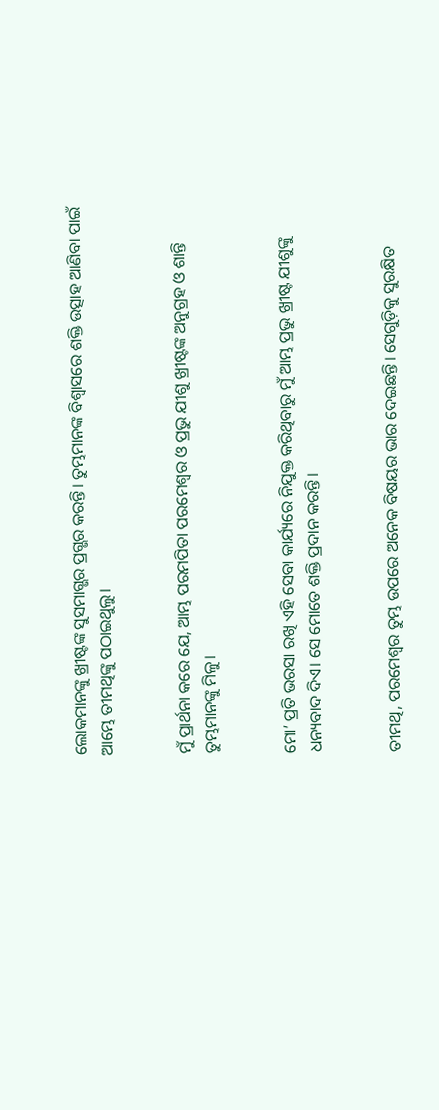ଲୋକମାନଙ୍କୁ ଖ୍ରୀଷ୍ଟଙ୍କ ସୁସମାଗ୍ଭର ପ୍ରଗ୍ଭର କରନ୍ତି। ତୁମ୍ଭମାନଙ୍କ ବିଶ୍ୱାସରେ ଶକ୍ତି ଉତ୍ସାହ ଆଣିବା ପାଇଁ ଆମ୍ଭେ ତୀମଥିଙ୍କୁ ପଠାଇଥୁଲୁ।


ମୁଁ ପ୍ରାର୍ଥନା କରେ ଯେ, ଆମ୍ଭ ପରମପିତା ପରମେଶ୍ୱର ଓ ପ୍ରଭୁ ଯୀଶୁ ଖ୍ରୀଷ୍ଟଙ୍କ ଅନୁଗ୍ରହ ଓ ଶାନ୍ତି ତୁମ୍ଭମାନଙ୍କୁ ମିଳୁ।


ମୋ’ ପ୍ରତି ଭରସା ରଖି ଏହି ସେବା କାର୍ଯ୍ୟରେ ନିଯୁକ୍ତ କରିଥିବାରୁ ମୁଁ ଆମ୍ଭ ପ୍ରଭୁ ଖ୍ରୀଷ୍ଟ ଯୀଶୁଙ୍କୁ ଧନ୍ୟବାଦ ଦିଏ। ସେ ମୋତେ ଶକ୍ତି ପ୍ରଦାନ କରନ୍ତି।


ତୀମଥି, ପରମେଶ୍ୱର ତୁମ୍ଭ ଉପରେ ଅନେକ ବିଷୟର ଭାର ଦେଇଛନ୍ତି। ସେଗୁଡ଼ିକୁ ସୁରକ୍ଷିତ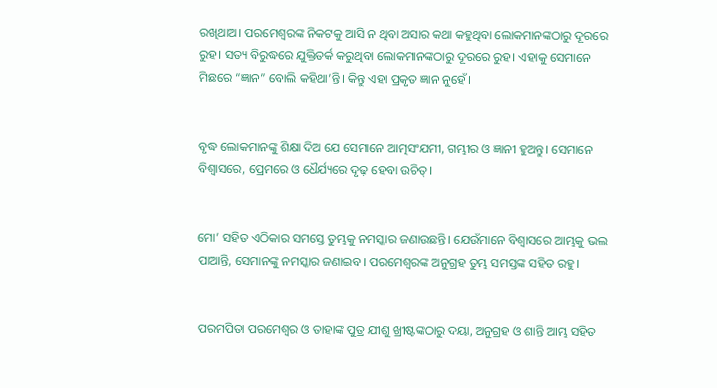ରଖିଥାଅ। ପରମେଶ୍ୱରଙ୍କ ନିକଟକୁ ଆସି ନ ଥିବା ଅସାର କଥା କହୁଥିବା ଲୋକମାନଙ୍କଠାରୁ ଦୂରରେ ରୁହ। ସତ୍ୟ ବିରୁଦ୍ଧରେ ଯୁକ୍ତିତର୍କ କରୁଥିବା ଲୋକମାନଙ୍କଠାରୁ ଦୂରରେ ରୁହ। ଏହାକୁ ସେମାନେ ମିଛରେ “ଜ୍ଞାନ” ବୋଲି କହିଥା’ନ୍ତି। କିନ୍ତୁ ଏହା ପ୍ରକୃତ ଜ୍ଞାନ ନୁହେଁ।


ବୃଦ୍ଧ ଲୋକମାନଙ୍କୁ ଶିକ୍ଷା ଦିଅ ଯେ ସେମାନେ ଆତ୍ମସଂଯମୀ, ଗମ୍ଭୀର ଓ ଜ୍ଞାନୀ ହୁଅନ୍ତୁ। ସେମାନେ ବିଶ୍ୱାସରେ, ପ୍ରେମରେ ଓ ଧୈର୍ଯ୍ୟରେ ଦୃଢ଼ ହେବା ଉଚିତ୍।


ମୋ’ ସହିତ ଏଠିକାର ସମସ୍ତେ ତୁମ୍ଭକୁ ନମସ୍କାର ଜଣାଉଛନ୍ତି। ଯେଉଁମାନେ ବିଶ୍ୱାସରେ ଆମ୍ଭକୁ ଭଲ ପାଆନ୍ତି, ସେମାନଙ୍କୁ ନମସ୍କାର ଜଣାଇବ। ପରମେଶ୍ୱରଙ୍କ ଅନୁଗ୍ରହ ତୁମ୍ଭ ସମସ୍ତଙ୍କ ସହିତ ରହୁ।


ପରମପିତା ପରମେଶ୍ୱର ଓ ତାହାଙ୍କ ପୁତ୍ର ଯୀଶୁ ଖ୍ରୀଷ୍ଟଙ୍କଠାରୁ ଦୟା, ଅନୁଗ୍ରହ ଓ ଶାନ୍ତି ଆମ୍ଭ ସହିତ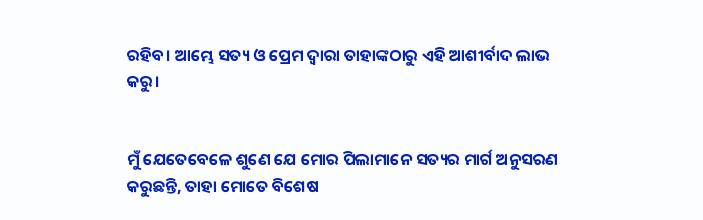ରହିବ। ଆମ୍ଭେ ସତ୍ୟ ଓ ପ୍ରେମ ଦ୍ୱାରା ତାହାଙ୍କଠାରୁ ଏହି ଆଶୀର୍ବାଦ ଲାଭ କରୁ।


ମୁଁ ଯେତେବେଳେ ଶୁଣେ ଯେ ମୋର ପିଲାମାନେ ସତ୍ୟର ମାର୍ଗ ଅନୁସରଣ କରୁଛନ୍ତି, ତାହା ମୋତେ ବିଶେଷ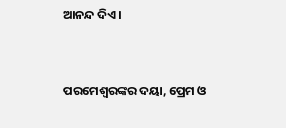ଆନନ୍ଦ ଦିଏ।


ପରମେଶ୍ୱରଙ୍କର ଦୟା, ପ୍ରେମ ଓ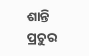ଶାନ୍ତି ପ୍ରଚୁର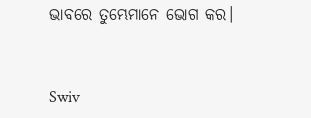ଭାବରେ ତୁମ୍ଭେମାନେ ଭୋଗ କର।


Swiv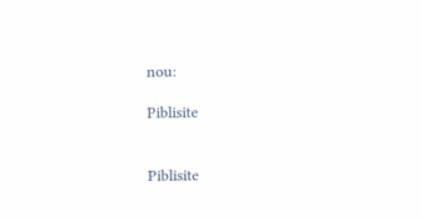nou:

Piblisite


Piblisite